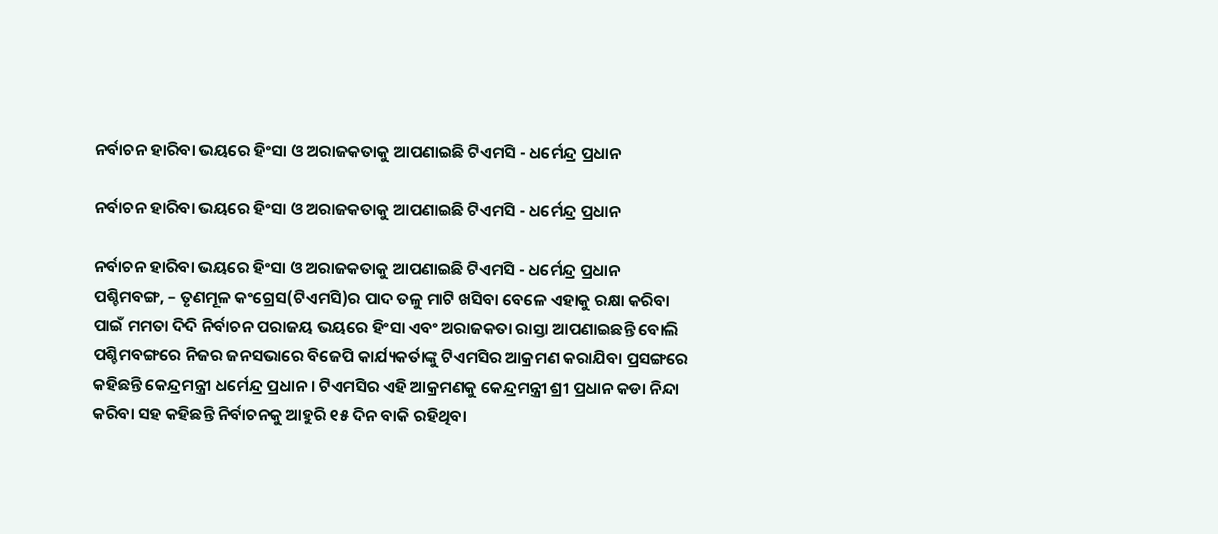ନର୍ବାଚନ ହାରିବା ଭୟରେ ହିଂସା ଓ ଅରାଜକତାକୁ ଆପଣାଇଛି ଟିଏମସି - ଧର୍ମେନ୍ଦ୍ର ପ୍ରଧାନ

ନର୍ବାଚନ ହାରିବା ଭୟରେ ହିଂସା ଓ ଅରାଜକତାକୁ ଆପଣାଇଛି ଟିଏମସି - ଧର୍ମେନ୍ଦ୍ର ପ୍ରଧାନ

ନର୍ବାଚନ ହାରିବା ଭୟରେ ହିଂସା ଓ ଅରାଜକତାକୁ ଆପଣାଇଛି ଟିଏମସି - ଧର୍ମେନ୍ଦ୍ର ପ୍ରଧାନ
ପଶ୍ଚିମବଙ୍ଗ, – ତୃଣମୂଳ କଂଗ୍ରେସ(ଟିଏମସି)ର ପାଦ ତଳୁ ମାଟି ଖସିବା ବେଳେ ଏହାକୁ ରକ୍ଷା କରିବା ପାଇଁ ମମତା ଦିଦି ନିର୍ବାଚନ ପରାଜୟ ଭୟରେ ହିଂସା ଏବଂ ଅରାଜକତା ରାସ୍ତା ଆପଣାଇଛନ୍ତି ବୋଲି ପଶ୍ଚିମବଙ୍ଗରେ ନିଜର ଜନସଭାରେ ବିଜେପି କାର୍ଯ୍ୟକର୍ତାଙ୍କୁ ଟିଏମସିର ଆକ୍ରମଣ କରାଯିବା ପ୍ରସଙ୍ଗରେ କହିଛନ୍ତି କେନ୍ଦ୍ରମନ୍ତ୍ରୀ ଧର୍ମେନ୍ଦ୍ର ପ୍ରଧାନ । ଟିଏମସିର ଏହି ଆକ୍ରମଣକୁ କେନ୍ଦ୍ରମନ୍ତ୍ରୀ ଶ୍ରୀ ପ୍ରଧାନ କଡା ନିନ୍ଦା କରିବା ସହ କହିଛନ୍ତି ନିର୍ବାଚନକୁ ଆହୁରି ୧୫ ଦିନ ବାକି ରହିଥିବା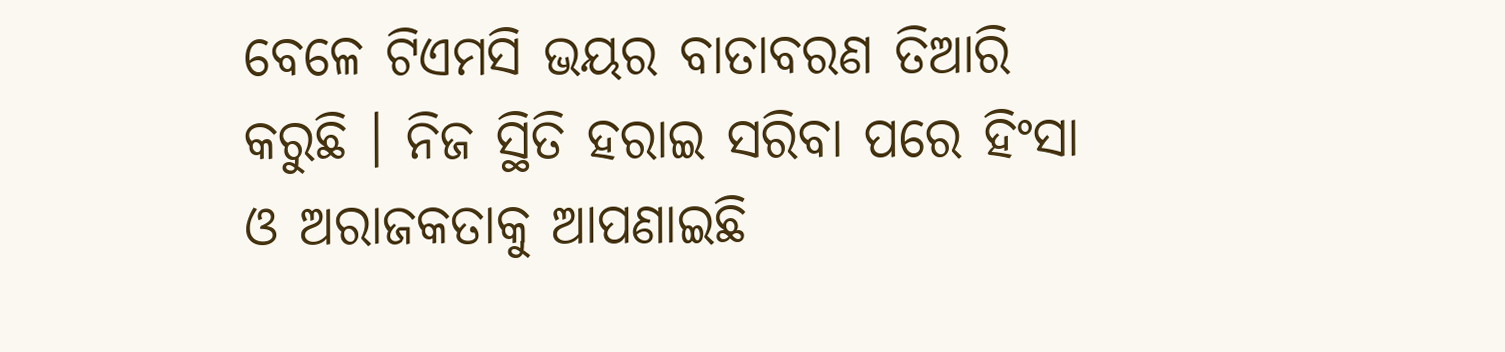ବେଳେ ଟିଏମସି ଭୟର ବାତାବରଣ ତିଆରି କରୁଛି । ନିଜ ସ୍ଥିତି ହରାଇ ସରିବା ପରେ ହିଂସା ଓ ଅରାଜକତାକୁ ଆପଣାଇଛି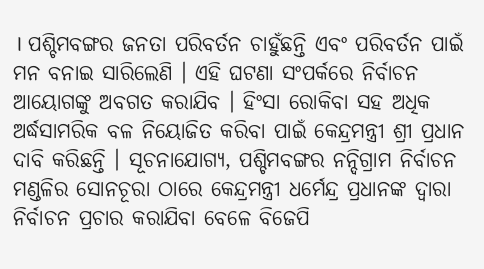। ପଶ୍ଚିମବଙ୍ଗର ଜନତା ପରିବର୍ତନ ଚାହୁଁଛନ୍ତି ଏବଂ ପରିବର୍ତନ ପାଇଁ ମନ ବନାଇ ସାରିଲେଣି । ଏହି ଘଟଣା ସଂପର୍କରେ ନିର୍ବାଚନ ଆୟୋଗଙ୍କୁ ଅବଗତ କରାଯିବ । ହିଂସା ରୋକିବା ସହ ଅଧିକ ଅର୍ଦ୍ଧସାମରିକ ବଳ ନିୟୋଜିତ କରିବା ପାଇଁ କେନ୍ଦ୍ରମନ୍ତ୍ରୀ ଶ୍ରୀ ପ୍ରଧାନ ଦାବି କରିଛନ୍ତି । ସୂଚନାଯୋଗ୍ୟ, ପଶ୍ଚିମବଙ୍ଗର ନନ୍ଦିଗ୍ରାମ ନିର୍ବାଚନ ମଣ୍ଡଳିର ସୋନଚୂରା ଠାରେ କେନ୍ଦ୍ରମନ୍ତ୍ରୀ ଧର୍ମେନ୍ଦ୍ର ପ୍ରଧାନଙ୍କ ଦ୍ୱାରା ନିର୍ବାଚନ ପ୍ରଚାର କରାଯିବା ବେଳେ ବିଜେପି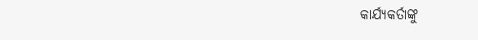କାର୍ଯ୍ୟକର୍ତାଙ୍କୁ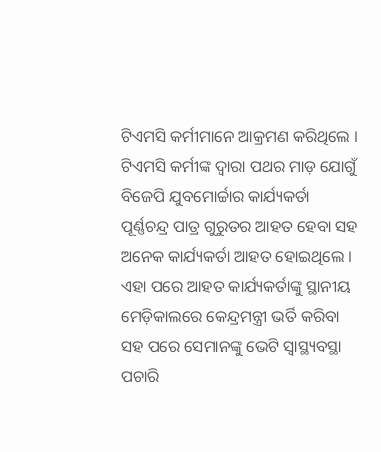ଟିଏମସି କର୍ମୀମାନେ ଆକ୍ରମଣ କରିଥିଲେ । ଟିଏମସି କର୍ମୀଙ୍କ ଦ୍ୱାରା ପଥର ମାଡ଼ ଯୋଗୁଁ ବିଜେପି ଯୁବମୋର୍ଚ୍ଚାର କାର୍ଯ୍ୟକର୍ତା ପୂର୍ଣ୍ଣଚନ୍ଦ୍ର ପାତ୍ର ଗୁରୁତର ଆହତ ହେବା ସହ ଅନେକ କାର୍ଯ୍ୟକର୍ତା ଆହତ ହୋଇଥିଲେ । ଏହା ପରେ ଆହତ କାର୍ଯ୍ୟକର୍ତାଙ୍କୁ ସ୍ଥାନୀୟ ମେଡ଼ିକାଲରେ କେନ୍ଦ୍ରମନ୍ତ୍ରୀ ଭର୍ତି କରିବା ସହ ପରେ ସେମାନଙ୍କୁ ଭେଟି ସ୍ୱାସ୍ଥ୍ୟବସ୍ଥା ପଚାରି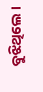ବୁଝିଥିଲେ ।